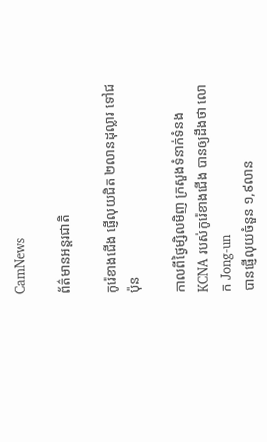CamNews

ព័ត៌មានអន្តរជាតិ

កូរ៉េខាងជើង ផ្ញើលុយជិត ២លានដុល្លារ ទៅជប៉ុន

កាលពីថ្ងៃម្សិលមិញ ក្រសួងទំនាក់ទំនង KCNA របស់កូរ៉េខាងជើង បានឲ្យដឹងថា លោក Jong-un
បានផ្ញើលុយចំនួន ១,៩លាន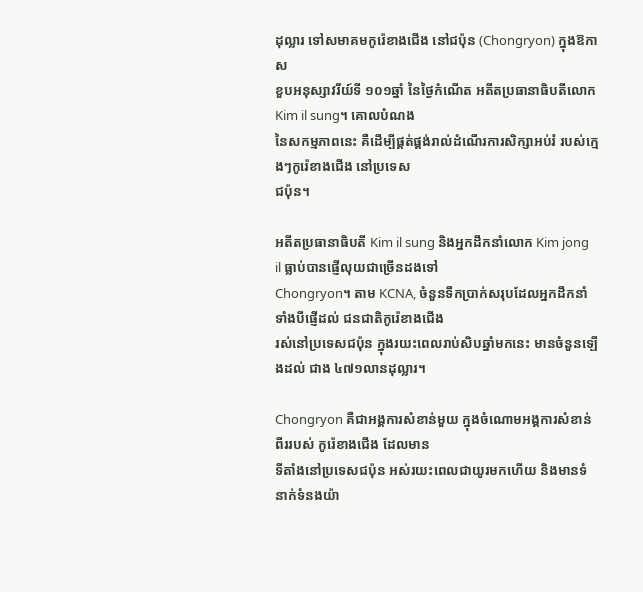ដុល្លារ ទៅសមាគមកូរ៉េខាងជើង នៅជប៉ុន (Chongryon) ក្នុងឱកាស
ខួបអនុស្សាវរីយ៍ទី ១០១ឆ្នាំ នៃថ្ងៃកំណើត អតីតប្រធានាធិបតីលោក Kim il sung។ គោលបំណង
នៃសកម្មភាពនេះ គឺដើម្បីផ្គត់ផ្គង់រាល់ដំណើរការសិក្សាអប់រំ របស់ក្មេងៗកូរ៉េខាងជើង នៅប្រទេស
ជប៉ុន។

អតីតប្រធានាធិបតី Kim il sung និងអ្នកដឹកនាំលោក Kim jong il ធ្លាប់បានផ្ញើលុយជាច្រើនដងទៅ
Chongryon។ តាម KCNA, ចំនួនទឹកប្រាក់សរុបដែលអ្នកដឹកនាំទាំងបីផ្ញើដល់ ជនជាតិកូរ៉េខាងជើង
រស់នៅប្រទេសជប៉ុន ក្នុងរយះពេលរាប់សិបឆ្នាំមកនេះ មានចំនួនឡើងដល់ ជាង ៤៧១លានដុល្លារ។

Chongryon គឺជាអង្គការសំខាន់មួយ ក្នុងចំណោមអង្គការសំខាន់ពីររបស់ កូរ៉េខាងជើង ដែលមាន
ទីតាំងនៅប្រទេសជប៉ុន អស់រយះពេលជាយូរមកហើយ និងមានទំនាក់ទំនងយ៉ា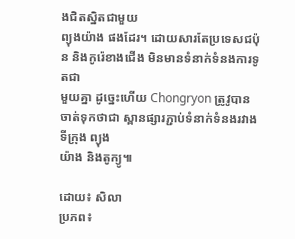ងជិតស្និតជាមួយ
ព្យុងយ៉ាង ផងដែរ។ ដោយសារតែប្រទេសជប៉ុន និងកូរ៉េខាងជើង មិនមានទំនាក់ទំនងការទូតជា
មួយគ្នា ដូច្នេះហើយ Chongryon ត្រូវូបានចាត់ទុកថាជា ស្ពានផ្សារភ្ជាប់ទំនាក់ទំនងរវាងទីក្រុង ព្យុង
យ៉ាង និងតូក្យូ៕

ដោយ៖ សិលា
ប្រភព៖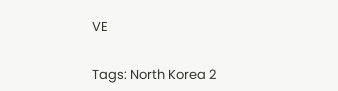VE


Tags: North Korea 2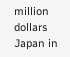million dollars Japan in